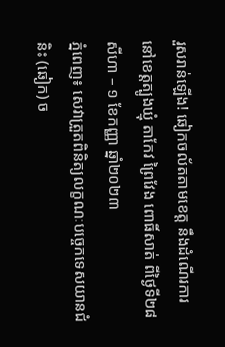រួសរាន់ឡើង! ឆៀកចល័តតាមខេត្ត នឹងដំណើរការ នៅខេត្តត្បូងឃ្មុំ តាកែវ ព្រៃវែង ពោធិ៍សាត់ ពីថ្ងៃទី២៨ សីហា – ១ ខែកញ្ញា ឆ្នាំ២០២៣
ភ្នំពេញ៖ សេវាត្រួតពិនិត្យលក្ខណៈបច្ចេកទេសយានជំនិះ (ឆៀក) ច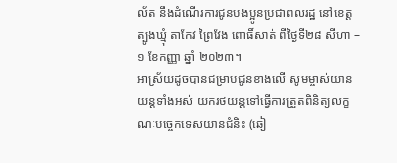ល័ត នឹងដំណើរការជូនបងប្អូនប្រជាពលរដ្ឋ នៅខេត្តត្បូងឃ្មុំ តាកែវ ព្រៃវែង ពោធិ៍សាត់ ពីថ្ងៃទី២៨ សីហា – ១ ខែកញ្ញា ឆ្នាំ ២០២៣។
អាស្រ័យដូចបានជម្រាបជូនខាងលើ សូមម្ចាស់យានយន្តទាំងអស់ យករថយន្តទៅធ្វើការត្រួតពិនិត្យលក្ខណៈបច្ចេកទេសយានជំនិះ (ឆៀ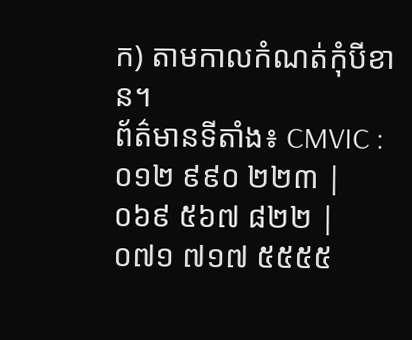ក) តាមកាលកំណត់កុំបីខាន។
ព័ត៌មានទីតាំង៖ CMVIC : ០១២ ៩៩០ ២២៣ | ០៦៩ ៥៦៧ ៨២២ | ០៧១ ៧១៧ ៥៥៥៥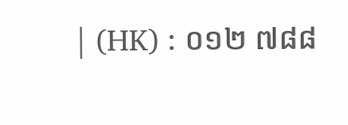| (HK) : ០១២ ៧៨៨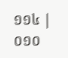១១៤ | ០១០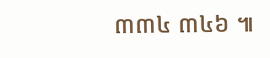៣៣៤ ៣៤៦ ៕